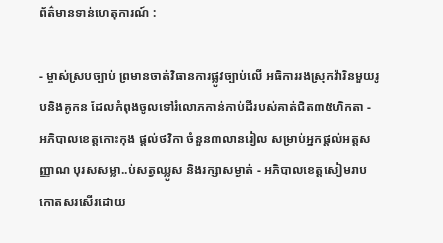ព័ត៌មានទាន់ហេតុការណ៍ :

- ម្ចាស់ស្របច្បាប់ ព្រមានចាត់វិធានការផ្លូវច្បាប់លើ អធិការរងស្រុកវ៉ារិនមួយរូបនិងគូកន ដែលកំពុងចូលទៅរំលោភកាន់កាប់ដីរបស់គាត់ជិត៣៥ហិកតា - អភិបាលខេត្តកោះកុង ផ្ដល់ថវិកា ចំនួន៣លានរៀល សម្រាប់អ្នកផ្ដល់អត្តសញ្ញាណ បុរសសម្លា..ប់សត្វឈ្លូស និងរក្សាសម្ងាត់ - អភិបាលខេត្តសៀមរាប កោតសរសើរដោយ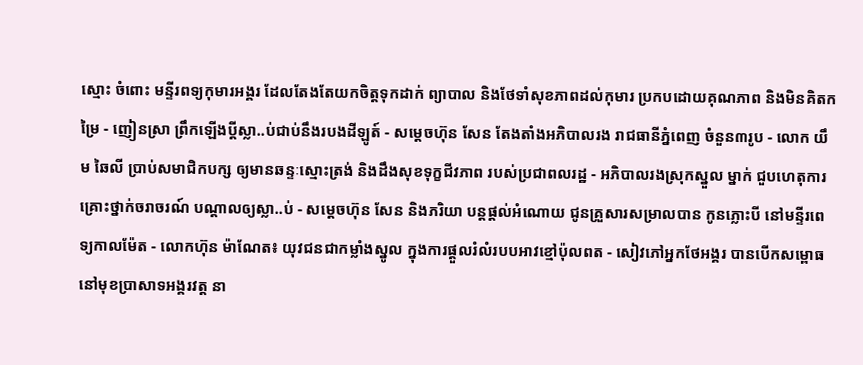ស្មោះ ចំពោះ មន្ទីរពទ្យកុមារអង្គរ ដែលតែងតែយកចិត្តទុកដាក់ ព្យាបាល និងថែទាំសុខភាពដល់កុមារ ប្រកបដោយគុណភាព និងមិនគិតកម្រៃ - ញៀនស្រា ព្រឹកឡើងប្ដីស្លា..ប់ជាប់នឹងរបងដីឡូត៍ - សម្តេចហ៊ុន សែន តែងតាំងអភិបាលរង រាជធានីភ្នំពេញ ចំនួន៣រូប - លោក យឹម ឆៃលី ប្រាប់សមាជិកបក្ស ឲ្យមានឆន្ទៈស្មោះត្រង់ និងដឹងសុខទុក្ខជីវភាព របស់ប្រជាពលរដ្ឋ - អភិបាលរងស្រុកស្នួល ម្នាក់ ជួបហេតុការគ្រោះថ្នាក់ចរាចរណ៍ បណ្ដាលឲ្យស្លា..ប់ - សម្ដេចហ៊ុន សែន និងភរិយា បន្ដផ្ដល់អំណោយ ជូនគ្រួសារសម្រាលបាន កូនភ្លោះបី នៅមន្ទីរពេទ្យកាលម៉ែត - លោកហ៊ុន ម៉ាណែត៖ យុវជនជាកម្លាំងស្នូល ក្នុងការផ្តួលរំលំរបបអាវខ្មៅប៉ុលពត - សៀវភៅអ្នកថែអង្គរ បានបើកសម្ពោធ នៅមុខប្រាសាទអង្គរវត្ត នា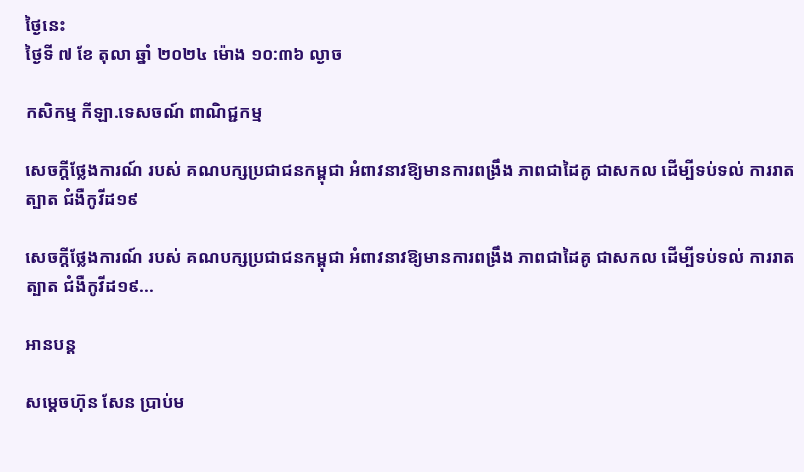ថ្ងៃនេះ
ថ្ងៃទី ៧ ខែ តុលា ឆ្នាំ ២០២៤ ម៉ោង ១០:៣៦ ល្ងាច

កសិកម្ម កីឡា.ទេសចណ៍ ពាណិជ្ជកម្ម

សេចក្ដីថ្លែងការណ៍ របស់ គណបក្សប្រជាជនកម្ពុជា អំពាវនាវឱ្យមានការពង្រឹង ភាពជាដៃគូ ជាសកល ដើម្បីទប់ទល់ ការរាតត្បាត ជំងឺកូវីដ១៩

សេចក្ដីថ្លែងការណ៍ របស់ គណបក្សប្រជាជនកម្ពុជា អំពាវនាវឱ្យមានការពង្រឹង ភាពជាដៃគូ ជាសកល ដើម្បីទប់ទល់ ការរាតត្បាត ជំងឺកូវីដ១៩...

អានបន្ត

សម្ដេចហ៊ុន សែន ប្រាប់ម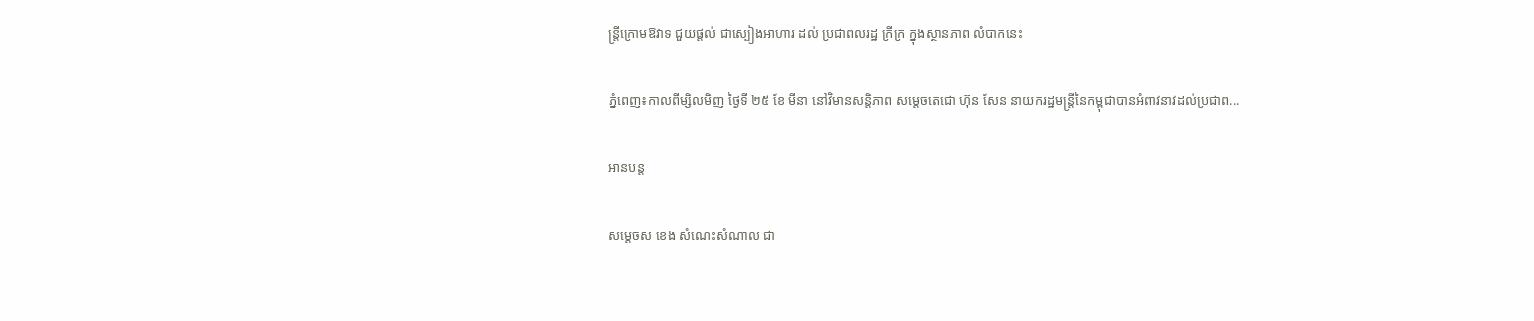ន្ត្រីក្រោមឱវាទ ជួយផ្តល់ ជាស្បៀងអាហារ ដល់ ប្រជាពលរដ្ឋ ក្រីក្រ ក្នុងស្ថានភាព លំបាកនេះ

ភ្នំពេញ៖កាលពីម្សិលមិញ ថ្ងៃទី ២៥ ខែ មីនា នៅវិមានសន្តិភាព សម្តេចតេជោ ហ៊ុន សែន នាយករដ្ឋមន្ត្រីនៃកម្ពុជាបានអំពាវនាវដល់ប្រជាព...

អានបន្ត

សម្ដេចស ខេង សំណេះសំណាល ជា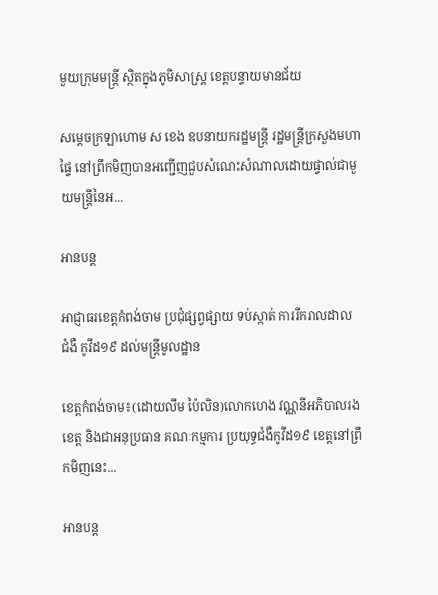មួយក្រុមមន្ត្រី ស្ថិតក្នុងភូមិសាស្ត្រ ខេត្តបន្ទាយមានជ័យ

សម្ដេចក្រឡាហោម ស ខេង ឧបនាយករដ្ឋមន្ត្រី រដ្ឋមន្ត្រីក្រសួងមហាផ្ទៃ នៅព្រឹកមិញបានអញ្ជើញជួបសំណេះសំណាលដោយផ្ទាល់ជាមួយមន្ត្រីនៃអ...

អានបន្ត

អាជ្ញាធរខេត្តកំពង់ចាម ប្រជុំផ្សព្វផ្សាយ ទប់ស្កាត់ ការរីករាលដាល ជំងឺ កូវីដ១៩ ដល់មន្ត្រីមូលដ្ឋាន

ខេត្តកំពង់ចាម៖(ដោយលឹម ប៉ៃលិន)លោកហេង វណ្ណនីអភិបាលរងខេត្ត និងជាអនុប្រធាន គណៈកម្មការ ប្រយុទ្ធជំងឺកូវីដ១៩ ខេត្តនៅព្រឹកមិញនេះ...

អានបន្ត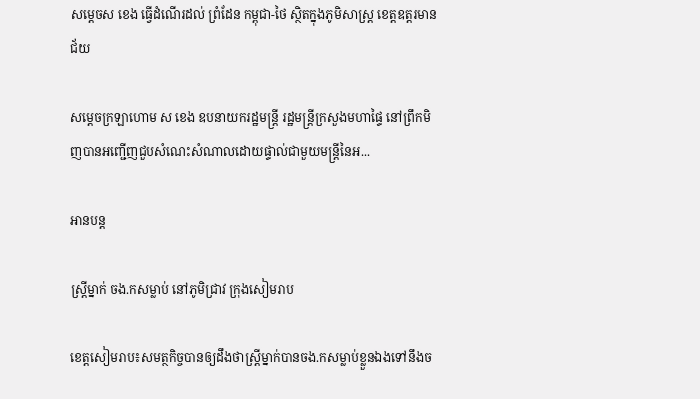សម្ដេចស ខេង ធ្វើដំណើរដល់ ព្រំដែន កម្ពុជា-ថៃ ស្ថិតក្នុងភូមិសាស្ត្រ ខេត្តឧត្តរមានជ័យ

សម្ដេចក្រឡាហោម ស ខេង ឧបនាយករដ្ឋមន្ត្រី រដ្ឋមន្ត្រីក្រសួងមហាផ្ទៃ នៅព្រឹកមិញបានអញ្ជើញជួបសំណេះសំណាលដោយផ្ទាល់ជាមួយមន្ត្រីនៃអ...

អានបន្ត

ស្ត្រីម្នាក់ ចង.កសម្លាប់ នៅភូមិជ្រាវ ក្រុងសៀមរាប

ខេត្តសៀមរាប៖សមត្ថកិច្ចបានឲ្យដឹងថាស្ត្រីម្នាក់បានចង.កសម្លាប់ខ្លួនឯងទៅនឹងច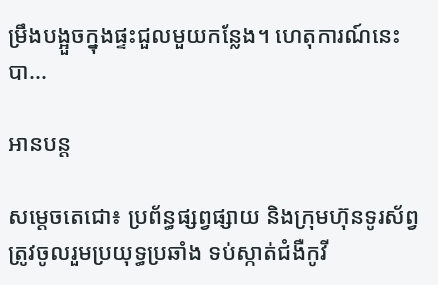ម្រឹងបង្អួចក្នុងផ្ទះជួលមួយកន្លែង។ ហេតុការណ៍នេះបា...

អានបន្ត

សម្ដេចតេជោ៖ ប្រព័ន្ធផ្សព្វផ្សាយ និងក្រុមហ៊ុនទូរស័ព្វ ត្រូវចូលរួមប្រយុទ្ធប្រឆាំង ទប់ស្កាត់ជំងឺកូវី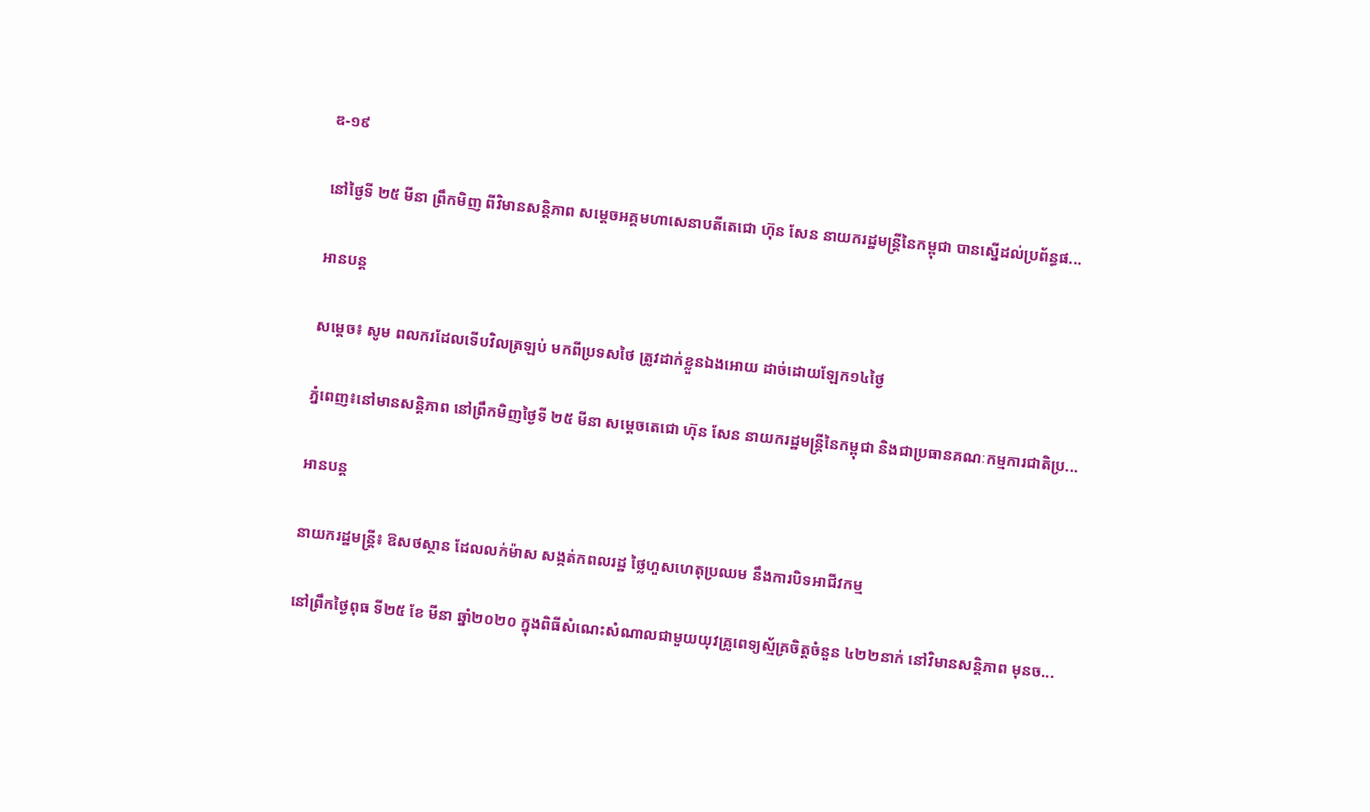ឌ-១៩

នៅថ្ងៃទី ២៥ មីនា ព្រឹកមិញ ពីវិមានសន្តិភាព សម្តេចអគ្គមហាសេនាបតីតេជោ ហ៊ុន សែន នាយករដ្ឋមន្រ្តីនៃកម្ពុជា បានស្នើដល់ប្រព័ន្ធផ...

អានបន្ត

សម្ដេច៖ សូម ពលករដែលទើបវិលត្រឡប់ មកពីប្រទសថៃ ត្រូវដាក់ខ្លួនឯងអោយ ដាច់ដោយឡែក១៤ថ្ងៃ

ភ្នំពេញ៖នៅមានសន្តិភាព នៅព្រឹកមិញថ្ងៃទី ២៥ មីនា សម្តេចតេជោ ហ៊ុន សែន នាយករដ្ឋមន្ត្រីនៃកម្ពុជា និងជាប្រធានគណៈកម្មការជាតិប្រ...

អានបន្ត

នាយករដ្ឋមន្ត្រី៖ ឱសថស្ថាន ដែលលក់ម៉ាស សង្កត់កពលរដ្ឋ ថ្លៃហួសហេតុប្រឈម នឹងការបិទអាជីវកម្ម

នៅព្រឹកថ្ងៃពុធ ទី២៥ ខែ មីនា ឆ្នាំ២០២០ ក្នុងពិធីសំណេះសំណាលជាមួយយុវគ្រូពេទ្យស្ម័គ្រចិត្តចំនួន ៤២២នាក់ នៅវិមានសន្តិភាព មុនច...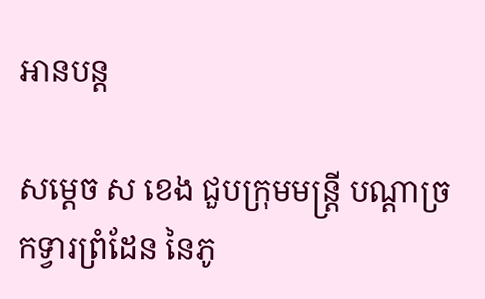អានបន្ត

សម្ដេច ស ខេង ជួបក្រុមមន្ត្រី បណ្ដាច្រកទ្វារព្រំដែន នៃភូ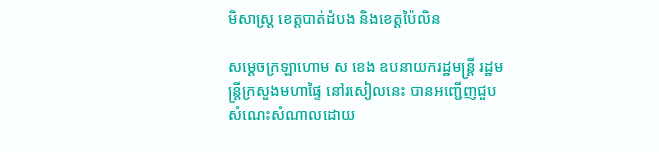មិសាស្ត្រ ខេត្តបាត់ដំបង និងខេត្តប៉ៃលិន

សម្ដេចក្រឡាហោម ស ខេង ឧបនាយករដ្ឋមន្ត្រី រដ្ឋមន្ត្រីក្រសួងមហាផ្ទៃ នៅរសៀលនេះ បានអញ្ជើញជួបសំណេះសំណាលដោយ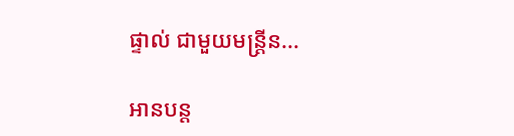ផ្ទាល់ ជាមួយមន្ត្រីន...

អានបន្ត